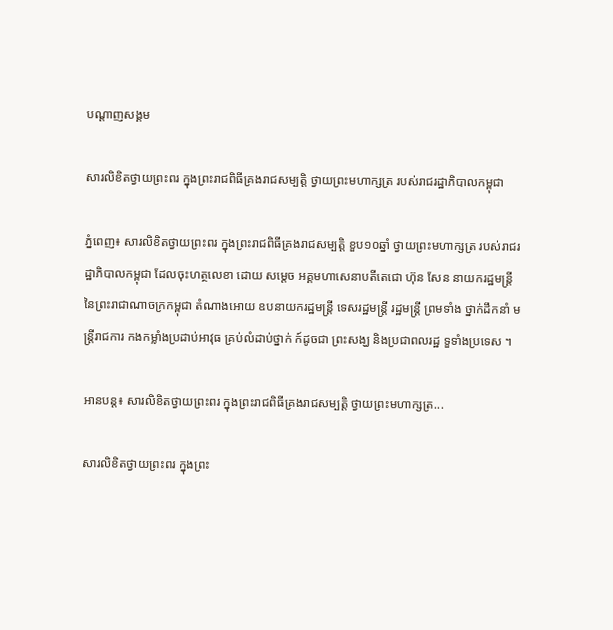បណ្តាញសង្គម

សារលិខិតថ្វាយព្រះពរ ក្នុងព្រះរាជពិធីគ្រងរាជសម្បត្តិ ថ្វាយព្រះមហាក្សត្រ របស់រាជរដ្ឋាភិបាលកម្ពុជា

ភ្នំពេញ៖ សារលិខិតថ្វាយព្រះពរ ក្នុងព្រះរាជពិធីគ្រងរាជសម្បត្តិ ខួប១០ឆ្នាំ ថ្វាយព្រះមហាក្សត្រ របស់រាជរដ្ឋាភិបាលកម្ពុជា ដែលចុះហត្ថលេខា ដោយ សម្តេច អគ្គមហាសេនាបតីតេជោ ហ៊ុន សែន នាយករដ្ឋមន្រ្តី នៃព្រះរាជាណាចក្រកម្ពុជា តំណាងអោយ ឧបនាយករដ្ឋមន្រ្តី ទេសរដ្ឋមន្រ្តី រដ្ឋមន្រ្តី ព្រមទាំង ថ្នាក់ដឹកនាំ មន្រ្តីរាជការ កងកម្លាំងប្រដាប់អាវុធ គ្រប់លំដាប់ថ្នាក់ ក៍ដូចជា ព្រះសង្ឃ និងប្រជាពលរដ្ឋ ទួទាំងប្រទេស ។

អានបន្ត៖ សារលិខិតថ្វាយព្រះពរ ក្នុងព្រះរាជពិធីគ្រងរាជសម្បត្តិ ថ្វាយព្រះមហាក្សត្រ...

សារលិខិតថ្វាយព្រះពរ ក្នុងព្រះ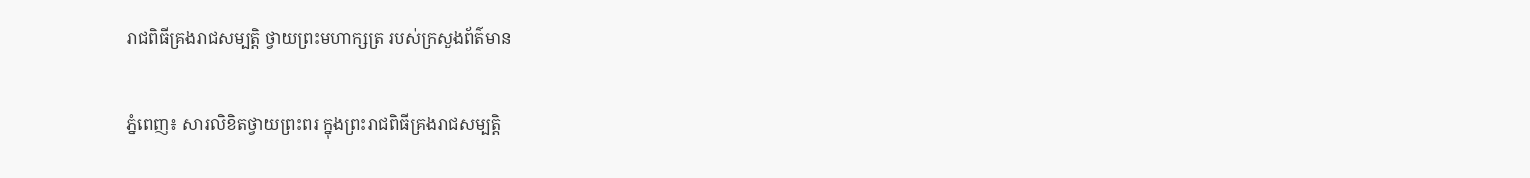រាជពិធីគ្រងរាជសម្បត្តិ ថ្វាយព្រះមហាក្សត្រ របស់ក្រសួងព័ត៌មាន

ភ្នំពេញ៖ សារលិខិតថ្វាយព្រះពរ ក្នុងព្រះរាជពិធីគ្រងរាជសម្បត្តិ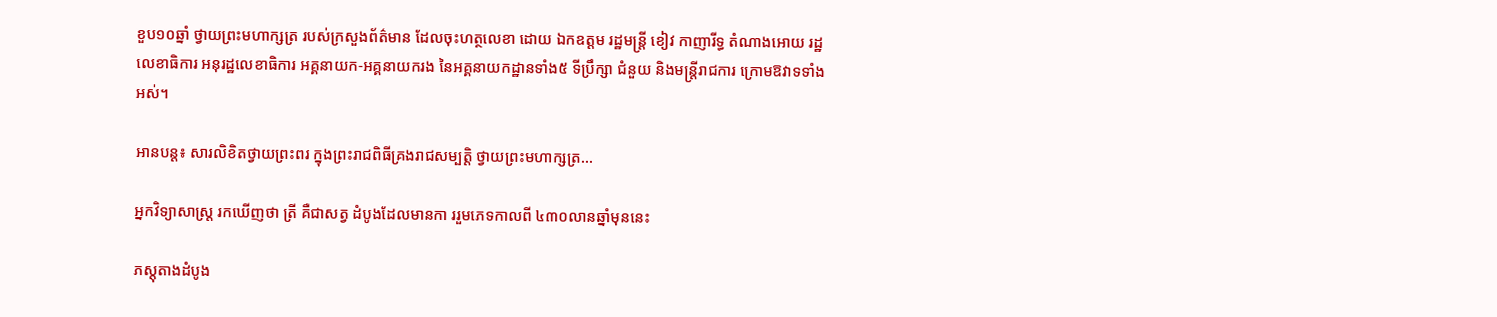ខួប១០ឆ្នាំ ថ្វាយព្រះមហាក្សត្រ របស់ក្រសួងព័ត៌មាន ដែលចុះហត្ថលេខា ដោយ ឯកឧត្តម រដ្ឋមន្រ្តី ខៀវ កាញារីទ្ធ តំណាងអោយ រដ្ឋលេខាធិការ អនុរដ្ឋលេខាធិការ អគ្គនាយក-អគ្គនាយករង នៃអគ្គនាយកដ្ឋានទាំង៥ ទីប្រឹក្សា ជំនួយ និងមន្រ្តីរាជការ ក្រោមឱវាទទាំងអស់។

អានបន្ត៖ សារលិខិតថ្វាយព្រះពរ ក្នុងព្រះរាជពិធីគ្រងរាជសម្បត្តិ ថ្វាយព្រះមហាក្សត្រ...

អ្នកវិទ្យាសាស្ត្រ រកឃើញថា ត្រី គឺជាសត្វ ដំបូងដែលមានកា ររួមភេទកាលពី ៤៣០លានឆ្នាំមុននេះ

ភស្តុតាងដំបូង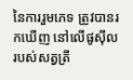នៃការរួមភេទ ត្រូវបានរកឃើញ នៅលើផូស៊ីល របស់សត្វត្រី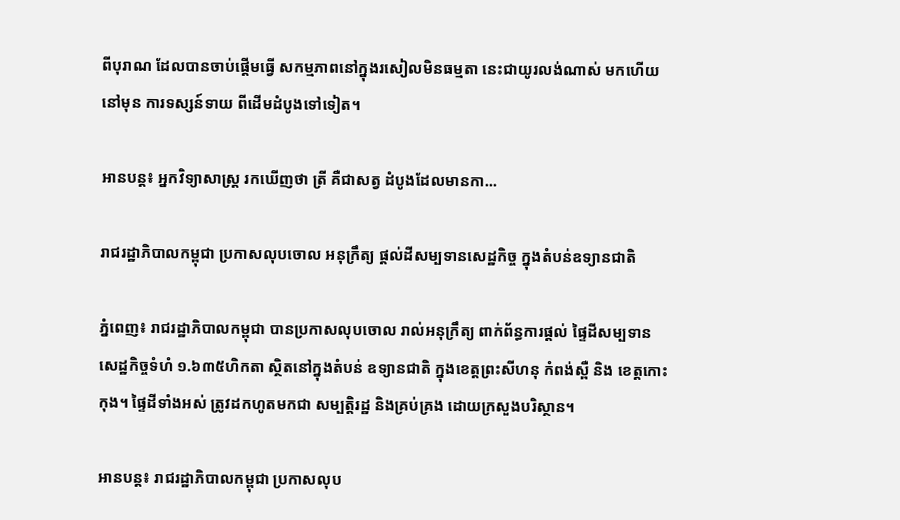ពីបុរាណ ដែលបានចាប់ផ្តើមធ្វើ សកម្មភាពនៅក្នុងរសៀលមិនធម្មតា នេះជាយូរលង់ណាស់ មកហើយនៅមុន ការទស្សន៍ទាយ ពីដើមដំបូងទៅទៀត។

អានបន្ត៖ អ្នកវិទ្យាសាស្ត្រ រកឃើញថា ត្រី គឺជាសត្វ ដំបូងដែលមានកា...

រាជរដ្ឋាភិបាលកម្ពុជា ប្រកាសលុបចោល អនុក្រឹត្យ ផ្តល់ដីសម្បទានសេដ្ឋកិច្ច ក្នុងតំបន់ឧទ្យានជាតិ

ភ្នំពេញ៖ រាជរដ្ឋាភិបាលកម្ពុជា បានប្រកាសលុបចោល រាល់អនុក្រឹត្យ ពាក់ព័ន្ធការផ្តល់ ផ្ទៃដីសម្បទាន សេដ្ឋកិច្ចទំហំ ១.៦៣៥ហិកតា ស្ថិតនៅក្នុងតំបន់ ឧទ្យានជាតិ ក្នុងខេត្តព្រះសីហនុ កំពង់ស្ពឺ និង ខេត្តកោះកុង។ ផ្ទៃដីទាំងអស់ ត្រូវដកហូតមកជា សម្បត្តិរដ្ឋ និងគ្រប់គ្រង ដោយក្រសួងបរិស្ថាន។

អានបន្ត៖ រាជរដ្ឋាភិបាលកម្ពុជា ប្រកាសលុប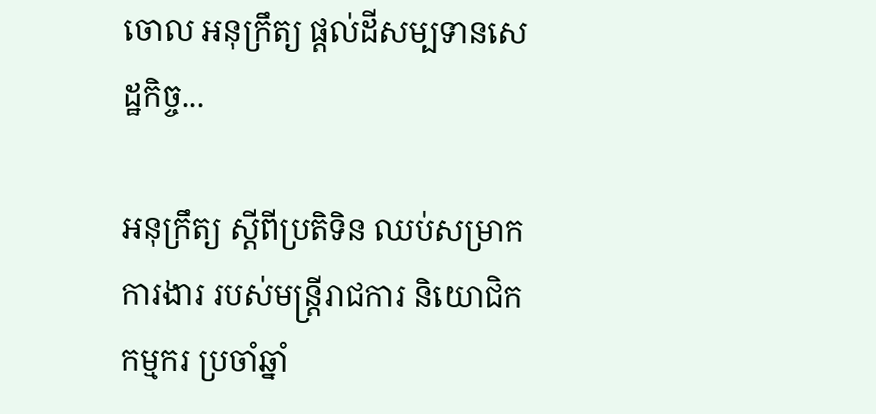ចោល អនុក្រឹត្យ ផ្តល់ដីសម្បទានសេដ្ឋកិច្ច...

អនុក្រឹត្យ ស្តីពីប្រតិទិន ឈប់សម្រាកការងារ របស់មន្រ្តីរាជការ និយោជិក កម្មករ ប្រចាំឆ្នាំ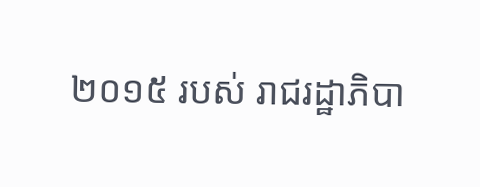២០១៥ របស់ រាជរដ្ឋាភិបា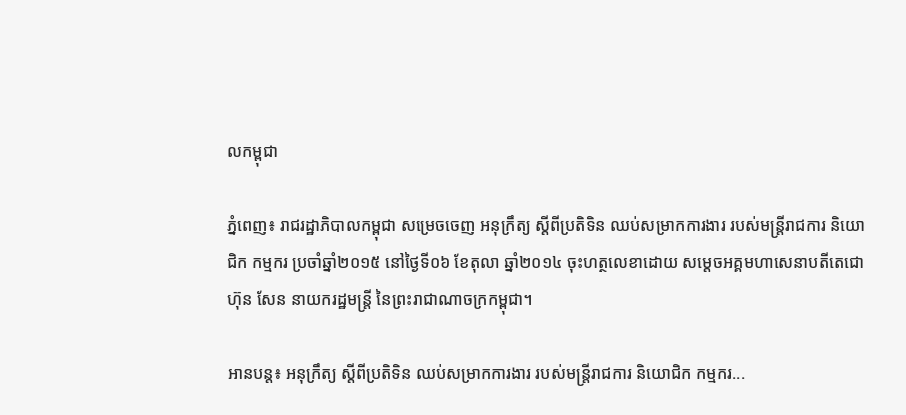លកម្ពុជា

ភ្នំពេញ៖ រាជរដ្ឋាភិបាលកម្ពុជា សម្រេចចេញ អនុក្រឹត្យ ស្តីពីប្រតិទិន ឈប់សម្រាកការងារ របស់មន្រ្តីរាជការ និយោជិក កម្មករ ប្រចាំឆ្នាំ២០១៥ នៅថ្ងៃទី០៦ ខែតុលា ឆ្នាំ២០១៤ ចុះហត្ថលេខាដោយ សម្តេចអគ្គមហាសេនាបតីតេជោ ហ៊ុន សែន នាយករដ្ឋមន្រ្តី នៃព្រះរាជាណាចក្រកម្ពុជា។

អានបន្ត៖ អនុក្រឹត្យ ស្តីពីប្រតិទិន ឈប់សម្រាកការងារ របស់មន្រ្តីរាជការ និយោជិក កម្មករ...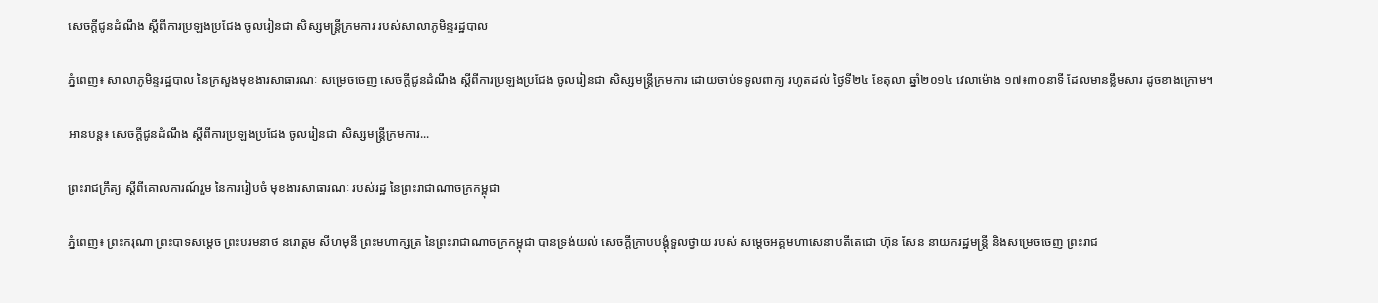សេចក្តីជូនដំណឹង ស្តីពីការប្រឡងប្រជែង ចូលរៀនជា សិស្សមន្រ្តីក្រមការ របស់សាលាភូមិន្ទរដ្ឋបាល

ភ្នំពេញ៖ សាលាភូមិន្ទរដ្ឋបាល នៃក្រសួងមុខងារសាធារណៈ សម្រេចចេញ សេចក្តីជូនដំណឹង ស្តីពីការប្រឡងប្រជែង ចូលរៀនជា សិស្សមន្រ្តីក្រមការ ដោយចាប់ទទូលពាក្យ រហូតដល់ ថ្ងៃទី២៤ ខែតុលា ឆ្នាំ២០១៤ វេលាម៉ោង ១៧៖៣០នាទី ដែលមានខ្លឹមសារ ដូចខាងក្រោម។

អានបន្ត៖ សេចក្តីជូនដំណឹង ស្តីពីការប្រឡងប្រជែង ចូលរៀនជា សិស្សមន្រ្តីក្រមការ...

ព្រះរាជក្រឹត្យ ស្តីពីគោលការណ៍រួម នៃការរៀបចំ មុខងារសាធារណៈ របស់រដ្ឋ នៃព្រះរាជាណាចក្រកម្ពុជា

ភ្នំពេញ៖ ព្រះករុណា ព្រះបាទសម្តេច ព្រះបរមនាថ នរោត្តម សីហមុនី ព្រះមហាក្សត្រ នៃព្រះរាជាណាចក្រកម្ពុជា បានទ្រង់យល់ សេចក្តីក្រាបបង្គុំទួលថ្វាយ របស់ សម្តេចអគ្គមហាសេនាបតីតេជោ ហ៊ុន សែន នាយករដ្ឋមន្រ្តី និងសម្រេចចេញ ព្រះរាជ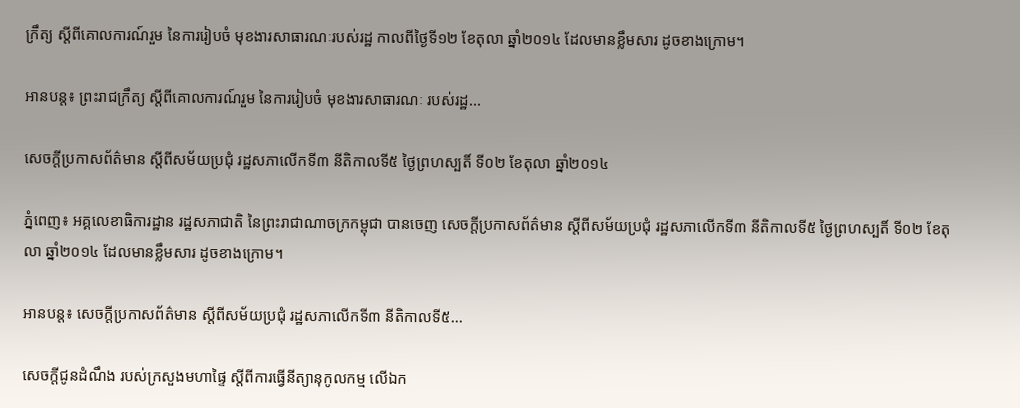ក្រឹត្យ ស្តីពីគោលការណ៍រួម នៃការរៀបចំ មុខងារសាធារណៈរបស់រដ្ឋ កាលពីថ្ងៃទី១២ ខែតុលា ឆ្នាំ២០១៤ ដែលមានខ្លឹមសារ ដូចខាងក្រោម។

អានបន្ត៖ ព្រះរាជក្រឹត្យ ស្តីពីគោលការណ៍រួម នៃការរៀបចំ មុខងារសាធារណៈ របស់រដ្ឋ...

សេចក្តីប្រកាសព័ត៌មាន ស្តីពីសម័យប្រជុំ រដ្ឋសភាលើកទី៣ នីតិកាលទី៥ ថ្ងៃព្រហស្បតិ៍ ទី០២ ខែតុលា ឆ្នាំ២០១៤

ភ្នំពេញ៖ អគ្គលេខាធិការដ្ឋាន រដ្ឋសភាជាតិ នៃព្រះរាជាណាចក្រកម្ពុជា បានចេញ សេចក្តីប្រកាសព័ត៌មាន ស្តីពីសម័យប្រជុំ រដ្ឋសភាលើកទី៣ នីតិកាលទី៥ ថ្ងៃព្រហស្បតិ៍ ទី០២ ខែតុលា ឆ្នាំ២០១៤ ដែលមានខ្លឹមសារ ដូចខាងក្រោម។

អានបន្ត៖ សេចក្តីប្រកាសព័ត៌មាន ស្តីពីសម័យប្រជុំ រដ្ឋសភាលើកទី៣ នីតិកាលទី៥...

សេចក្តីជូនដំណឹង របស់ក្រសួងមហាផ្ទៃ ស្តីពីការធ្វើនីត្យានុកូលកម្ម លើឯក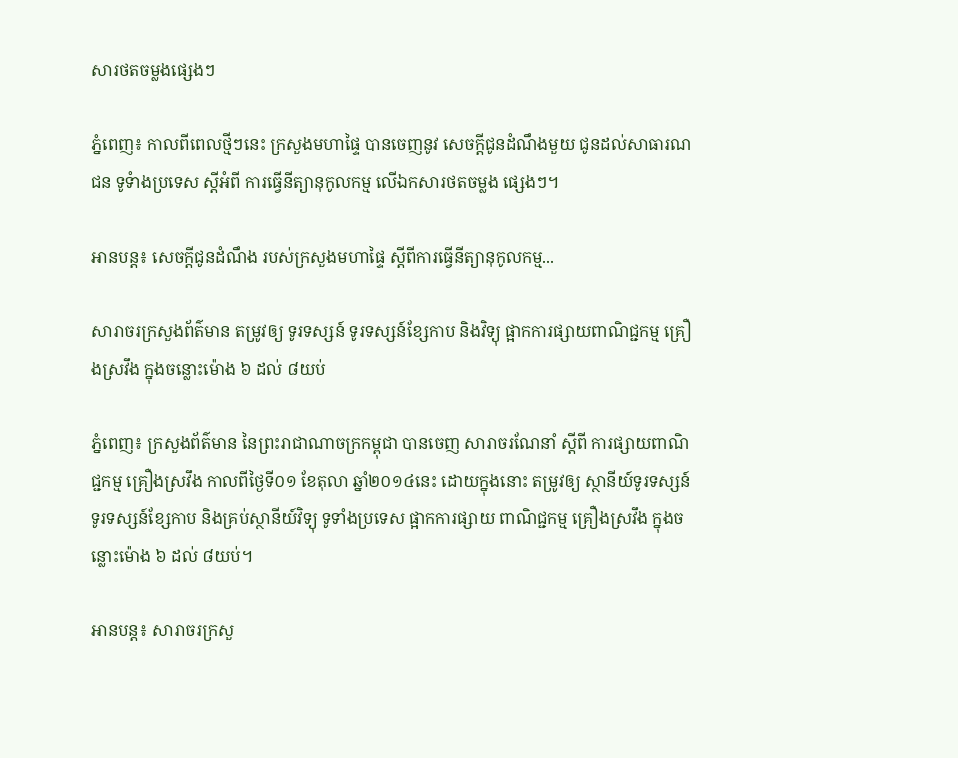សារថតចម្លងផ្សេងៗ

ភ្នំពេញ៖ កាលពីពេលថ្មីៗនេះ ក្រសួងមហាផ្ទៃ បានចេញនូវ សេចក្តីជូនដំណឹងមួយ ជូនដល់សាធារណជន ទូទំាងប្រទេស ស្តីអំពី ការធ្វើនីត្យានុកូលកម្ម លើឯកសារថតចម្លង ផ្សេងៗ។

អានបន្ត៖ សេចក្តីជូនដំណឹង របស់ក្រសួងមហាផ្ទៃ ស្តីពីការធ្វើនីត្យានុកូលកម្ម...

សារាចរក្រសួងព័ត៌មាន តម្រូវឲ្យ ទូរទស្សន៍ ទូរទស្សន៍ខ្សែកាប និងវិទ្យុ ផ្អាកការផ្សាយពាណិជ្ជកម្ម គ្រឿងស្រវឹង ក្នុងចន្លោះម៉ោង ៦ ដល់ ៨យប់

ភ្នំពេញ៖ ក្រសួងព័ត៌មាន នៃព្រះរាជាណាចក្រកម្ពុជា បានចេញ សារាចរណែនាំ ស្តីពី ការផ្សាយពាណិជ្ជកម្ម គ្រឿងស្រវឹង កាលពីថ្ងៃទី០១ ខែតុលា ឆ្នាំ២០១៤នេះ ដោយក្នុងនោះ តម្រូវឲ្យ ស្ថានីយ៍ទូរទស្សន៍ ទូរទស្សន៍ខ្សែកាប និងគ្រប់ស្ថានីយ៍វិទ្យុ ទូទាំងប្រទេស ផ្អាកការផ្សាយ ពាណិជ្ជកម្ម គ្រឿងស្រវឹង ក្នុងចន្លោះម៉ោង ៦ ដល់ ៨យប់។

អានបន្ត៖ សារាចរក្រសួ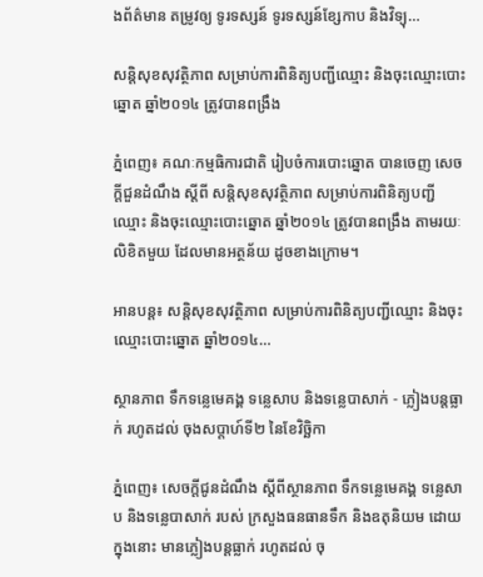ងព័ត៌មាន តម្រូវឲ្យ ទូរទស្សន៍ ទូរទស្សន៍ខ្សែកាប និងវិទ្យុ...

សន្តិសុខសុវត្ថិភាព សម្រាប់ការពិនិត្យបញ្ជីឈ្មោះ និងចុះឈ្មោះបោះឆ្នោត ឆ្នាំ២០១៤ ត្រូវបានពង្រឹង

ភ្នំពេញ៖ គណៈកម្មធិការជាតិ រៀបចំការបោះឆ្នោត បានចេញ សេចក្តីជួនដំណឹង ស្តីពី សន្តិសុខសុវត្ថិភាព សម្រាប់ការពិនិត្យបញ្ជីឈ្មោះ និងចុះឈ្មោះបោះឆ្នោត ឆ្នាំ២០១៤ ត្រូវបានពង្រឹង តាមរយៈលិខិតមួយ ដែលមានអត្ថន័យ ដូចខាងក្រោម។

អានបន្ត៖ សន្តិសុខសុវត្ថិភាព សម្រាប់ការពិនិត្យបញ្ជីឈ្មោះ និងចុះឈ្មោះបោះឆ្នោត ឆ្នាំ២០១៤...

ស្ថានភាព ទឹកទន្លេមេគង្គ ទន្លេសាប និងទន្លេបាសាក់ - ភ្លៀងបន្តធ្លាក់ រហូតដល់ ចុងសប្តាហ៍ទី២ នៃខែវិច្ឆិកា

ភ្នំពេញ៖ សេចក្តីជូនដំណឹង ស្តីពីស្ថានភាព ទឹកទន្លេមេគង្គ ទន្លេសាប និងទន្លេបាសាក់ របស់ ក្រសួងធនធានទឹក និងឧតុនិយម ដោយក្នុងនោះ មានភ្លៀងបន្តធ្លាក់ រហូតដល់ ចុ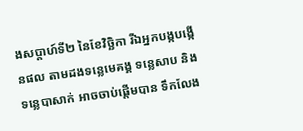ងសប្តាហ៍ទី២ នៃខែវិច្ឆិកា រីឯអ្នកបង្កបង្កើនផល តាមដងទន្លេមេគង្គ ទន្លេសាប និងទន្លេបាសាក់ អាចចាប់ផ្តើមបាន ទឹកលែង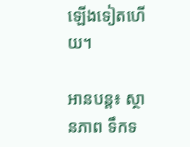ឡើងទៀតហើយ។

អានបន្ត៖ ស្ថានភាព ទឹកទ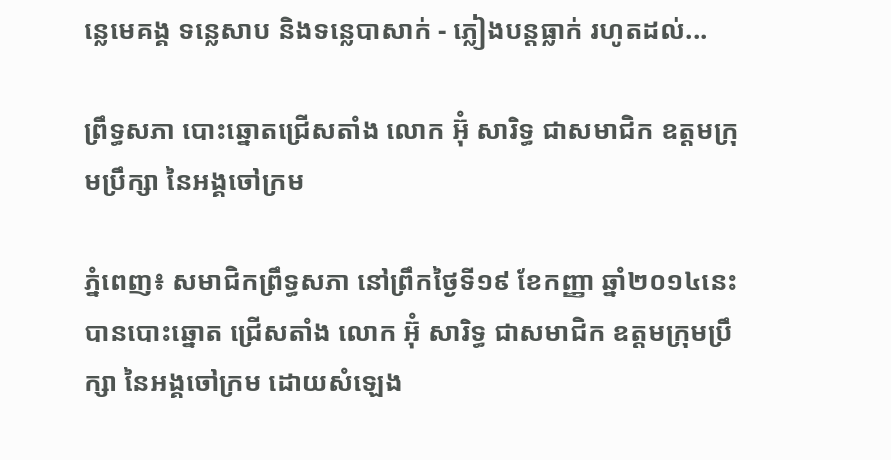ន្លេមេគង្គ ទន្លេសាប និងទន្លេបាសាក់ - ភ្លៀងបន្តធ្លាក់ រហូតដល់...

ព្រឹទ្ធសភា បោះឆ្នោតជ្រើសតាំង លោក អ៊ុំ សារិទ្ធ ជាសមាជិក ឧត្តមក្រុមប្រឹក្សា នៃអង្គចៅក្រម

ភ្នំពេញ៖ សមាជិកព្រឹទ្ធសភា នៅព្រឹកថ្ងៃទី១៩ ខែកញ្ញា ឆ្នាំ២០១៤នេះ បានបោះឆ្នោត ជ្រើសតាំង លោក អ៊ុំ សារិទ្ធ ជាសមាជិក ឧត្តមក្រុមប្រឹក្សា នៃអង្គចៅក្រម ដោយសំឡេង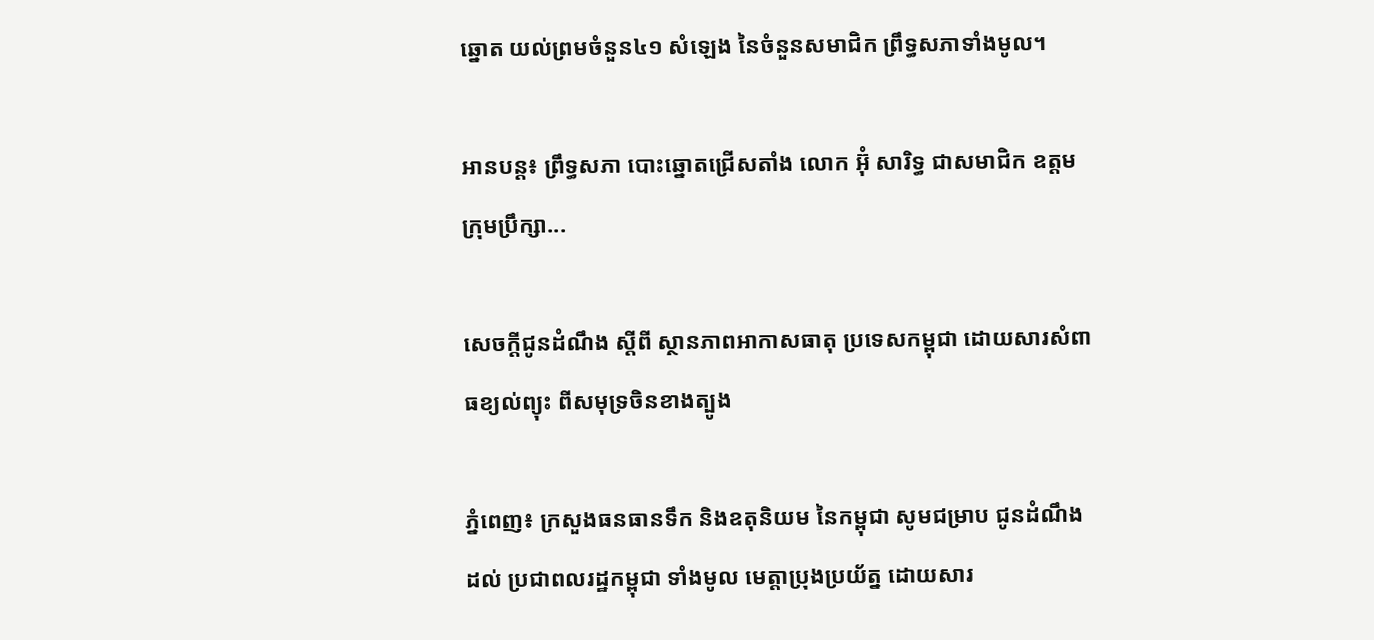ឆ្នោត យល់ព្រមចំនួន៤១ សំឡេង នៃចំនួនសមាជិក ព្រឹទ្ធសភាទាំងមូល។

អានបន្ត៖ ព្រឹទ្ធសភា បោះឆ្នោតជ្រើសតាំង លោក អ៊ុំ សារិទ្ធ ជាសមាជិក ឧត្តមក្រុមប្រឹក្សា...

សេចក្តីជូនដំណឹង ស្តីពី ស្ថានភាពអាកាសធាតុ ប្រទេសកម្ពុជា ដោយសារសំពាធខ្យល់ព្យុះ ពីសមុទ្រចិនខាងត្បូង

ភ្នំពេញ៖ ក្រសួងធនធានទឹក និងឧតុនិយម នៃកម្ពុជា សូមជម្រាប ជូនដំណឹងដល់ ប្រជាពលរដ្ឋកម្ពុជា ទាំងមូល មេត្តាប្រុងប្រយ័ត្ន ដោយសារ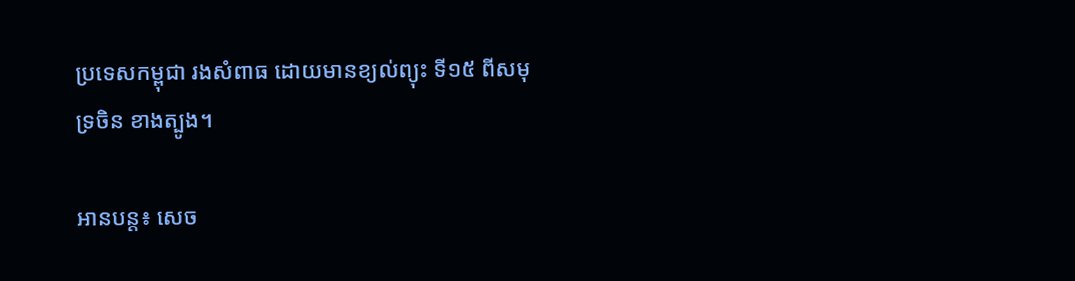ប្រទេសកម្ពុជា រងសំពាធ ដោយមានខ្យល់ព្យុះ ទី១៥ ពីសមុទ្រចិន ខាងត្បូង។

អានបន្ត៖ សេច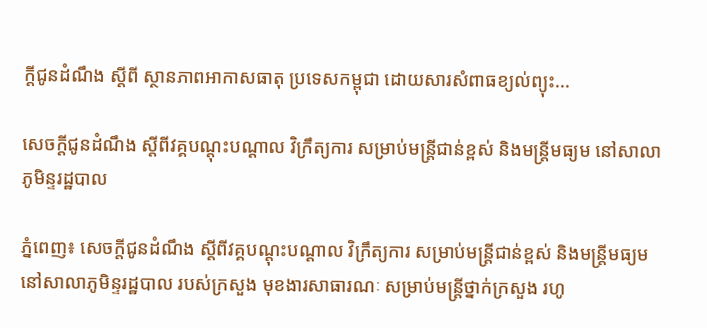ក្តីជូនដំណឹង ស្តីពី ស្ថានភាពអាកាសធាតុ ប្រទេសកម្ពុជា ដោយសារសំពាធខ្យល់ព្យុះ...

សេចក្តីជូនដំណឹង ស្តីពីវគ្គបណ្តុះបណ្តាល វិក្រឹត្យការ សម្រាប់មន្រ្តីជាន់ខ្ពស់ និងមន្រ្តីមធ្យម នៅសាលាភូមិន្ទរដ្ឋបាល

ភ្នំពេញ៖ សេចក្តីជូនដំណឹង ស្តីពីវគ្គបណ្តុះបណ្តាល វិក្រឹត្យការ សម្រាប់មន្រ្តីជាន់ខ្ពស់ និងមន្រ្តីមធ្យម នៅសាលាភូមិន្ទរដ្ឋបាល របស់ក្រសួង មុខងារសាធារណៈ សម្រាប់មន្រ្តីថ្នាក់ក្រសួង រហូ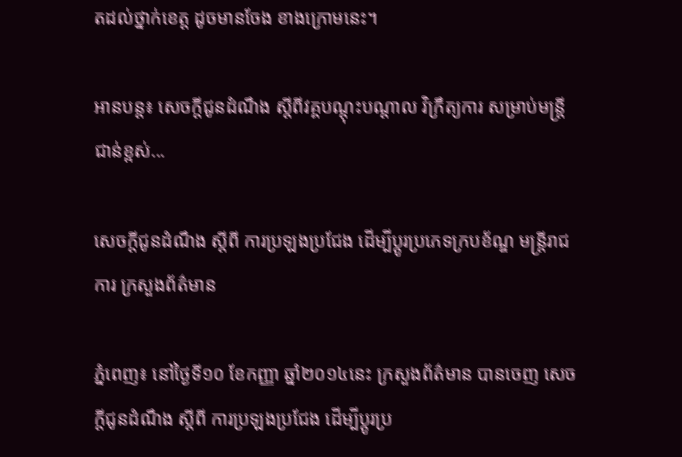តដល់ថ្នាក់ខេត្ត ដូចមានចែង ខាងក្រោមនេះ។

អានបន្ត៖ សេចក្តីជូនដំណឹង ស្តីពីវគ្គបណ្តុះបណ្តាល វិក្រឹត្យការ សម្រាប់មន្រ្តីជាន់ខ្ពស់...

សេចក្តីជូនដំណឹង ស្តីពី ការប្រឡងប្រជែង ដើម្បីប្តូរប្រភេទក្របខ័ណ្ឌ មន្រ្តីរាជការ ក្រសួងព័ត៌មាន

ភ្នំពេញ៖ នៅថ្ងៃទី១០ ខែកញ្ញា ឆ្នាំ២០១៤នេះ ក្រសួងព័ត៌មាន បានចេញ សេចក្តីជូនដំណឹង ស្តីពី ការប្រឡងប្រជែង ដើម្បីប្តូរប្រ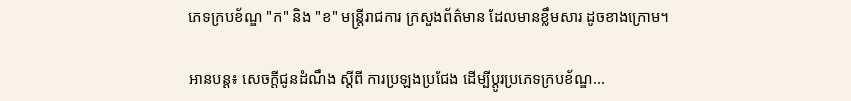ភេទក្របខ័ណ្ឌ "ក" និង "ខ" មន្រ្តីរាជការ ក្រសួងព័ត៌មាន ដែលមានខ្លឹមសារ ដូចខាងក្រោម។

អានបន្ត៖ សេចក្តីជូនដំណឹង ស្តីពី ការប្រឡងប្រជែង ដើម្បីប្តូរប្រភេទក្របខ័ណ្ឌ...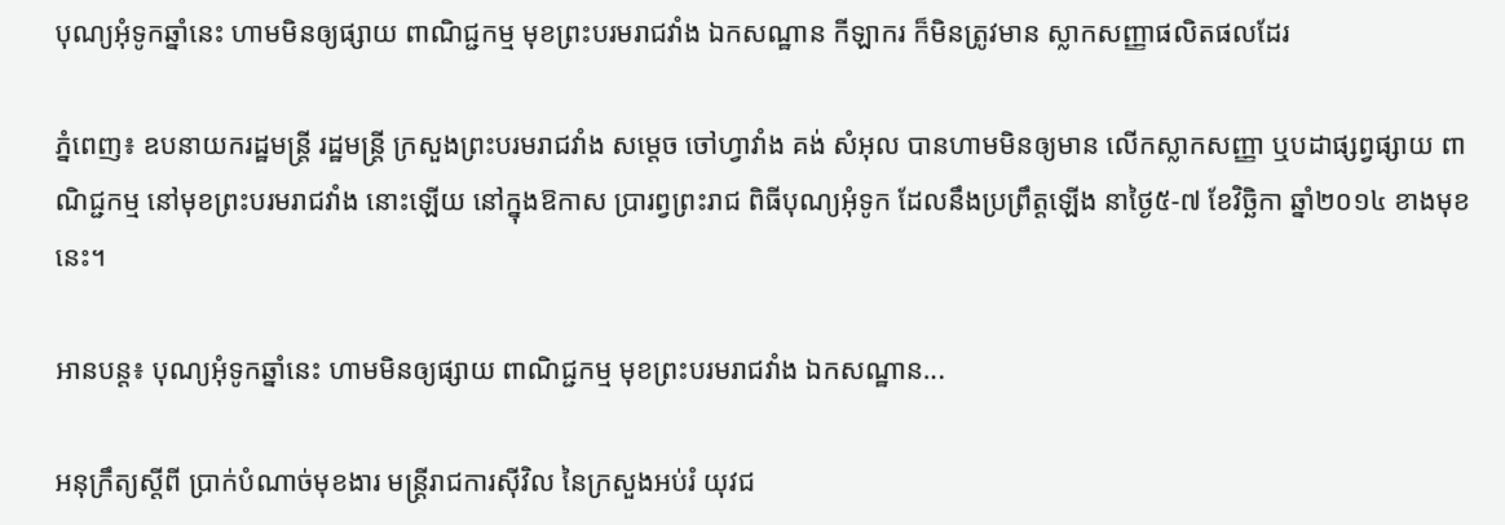បុណ្យអុំទូកឆ្នាំនេះ ហាមមិនឲ្យផ្សាយ ពាណិជ្ជកម្ម មុខព្រះបរមរាជវាំង ឯកសណ្ឋាន កីឡាករ ក៏មិនត្រូវមាន ស្លាកសញ្ញាផលិតផលដែរ

ភ្នំពេញ៖ ឧបនាយករដ្ឋមន្រ្តី រដ្ឋមន្រ្តី ក្រសួងព្រះបរមរាជវាំង សម្តេច ចៅហ្វាវាំង គង់ សំអុល បានហាមមិនឲ្យមាន លើកស្លាកសញ្ញា ឬបដាផ្សព្វផ្សាយ ពាណិជ្ជកម្ម នៅមុខព្រះបរមរាជវាំង នោះឡើយ នៅក្នុងឱកាស ប្រារព្វព្រះរាជ ពិធីបុណ្យអុំទូក ដែលនឹងប្រព្រឹត្តឡើង នាថ្ងៃ៥-៧ ខែវិច្ឆិកា ឆ្នាំ២០១៤ ខាងមុខនេះ។

អានបន្ត៖ បុណ្យអុំទូកឆ្នាំនេះ ហាមមិនឲ្យផ្សាយ ពាណិជ្ជកម្ម មុខព្រះបរមរាជវាំង ឯកសណ្ឋាន...

អនុក្រឹត្យស្តីពី ប្រាក់បំណាច់មុខងារ មន្រ្តីរាជការស៊ីវិល នៃក្រសួងអប់រំ យុវជ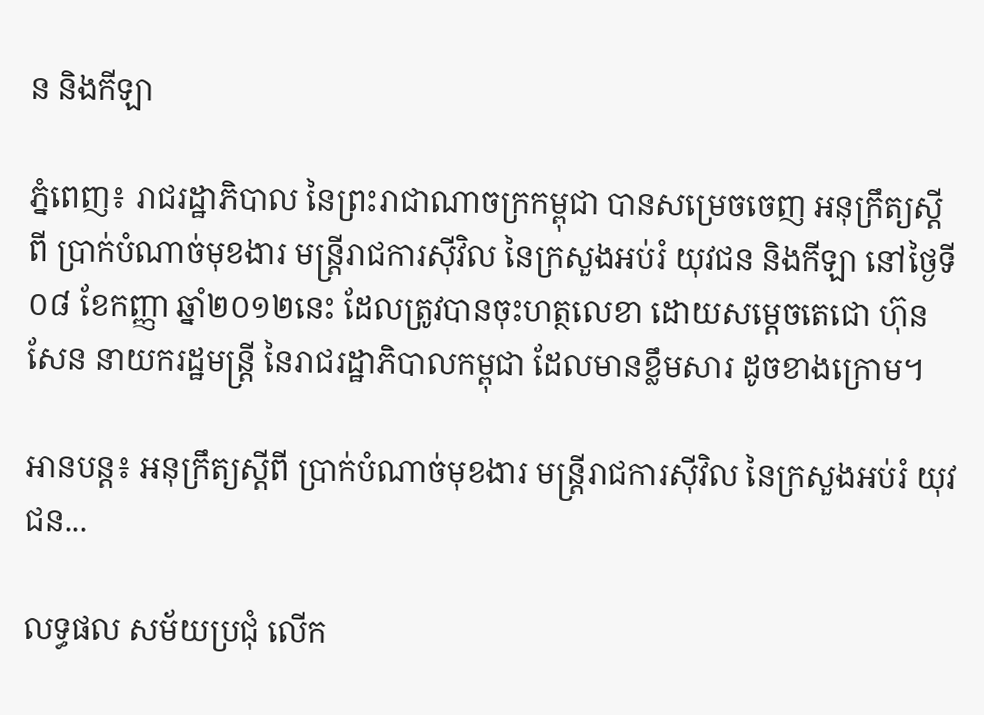ន និងកីឡា

ភ្នំពេញ៖ រាជរដ្ឋាភិបាល នៃព្រះរាជាណាចក្រកម្ពុជា បានសម្រេចចេញ អនុក្រឹត្យស្តីពី ប្រាក់បំណាច់មុខងារ មន្រ្តីរាជការស៊ីវិល នៃក្រសួងអប់រំ យុវជន និងកីឡា នៅថ្ងៃទី០៨ ខែកញ្ញា ឆ្នាំ២០១២នេះ ដែលត្រូវបានចុះហត្ថលេខា ដោយសម្តេចតេជោ ហ៊ុន សែន នាយករដ្ឋមន្រ្តី នៃរាជរដ្ឋាភិបាលកម្ពុជា ដែលមានខ្លឹមសារ ដូចខាងក្រោម។

អានបន្ត៖ អនុក្រឹត្យស្តីពី ប្រាក់បំណាច់មុខងារ មន្រ្តីរាជការស៊ីវិល នៃក្រសួងអប់រំ យុវជន...

លទ្ធផល សម័យប្រជុំ លើក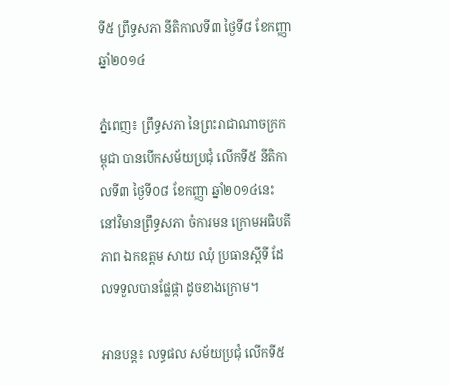ទី៥ ព្រឹទ្ធសភា នីតិកាលទី៣ ថ្ងៃទី៨ ខែកញ្ញា ឆ្នាំ២០១៤

ភ្នំពេញ៖ ព្រឹទ្ធសភា នៃព្រះរាជាណាចក្រកម្ពុជា បានបើកសម័យប្រជុំ លើកទី៥ នីតិកាលទី៣ ថ្ងៃទី០៨ ខែកញ្ញា ឆ្នាំ២០១៤នេះ នៅវិមានព្រឹទ្ធសភា ចំការមន ក្រោមអធិបតីភាព ឯកឧត្តម សាយ ឈុំ ប្រធានស្តីទី ដែលទទួលបានផ្លែផ្កា ដូចខាងក្រោម។

អានបន្ត៖ លទ្ធផល សម័យប្រជុំ លើកទី៥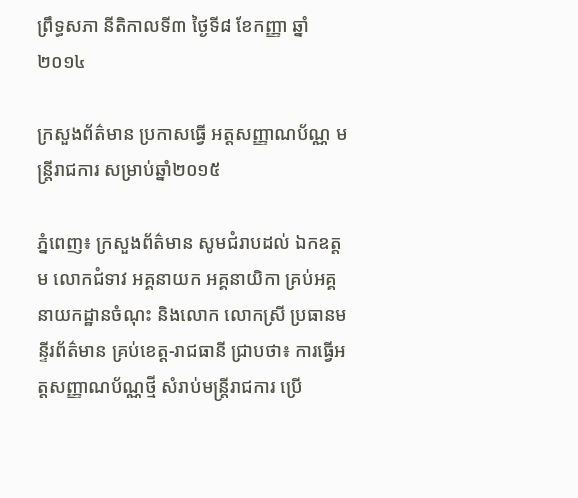ព្រឹទ្ធសភា នីតិកាលទី៣ ថ្ងៃទី៨ ខែកញ្ញា ឆ្នាំ២០១៤

ក្រសួងព័ត៌មាន ប្រកាសធ្វើ អត្តសញ្ញាណប័ណ្ណ មន្រ្តីរាជការ សម្រាប់ឆ្នាំ២០១៥

ភ្នំពេញ៖ ក្រសួងព័ត៌មាន សូមជំរាបដល់ ឯកឧត្តម លោកជំទាវ អគ្គនាយក អគ្គនាយិកា គ្រប់អគ្គនាយកដ្ឋានចំណុះ និងលោក លោកស្រី ប្រធានមន្ទីរព័ត៌មាន គ្រប់ខេត្ត-រាជធានី ជា្របថា៖ ការធ្វើអត្តសញ្ញាណប័ណ្ណថ្មី សំរាប់មន្ត្រីរាជការ ប្រើ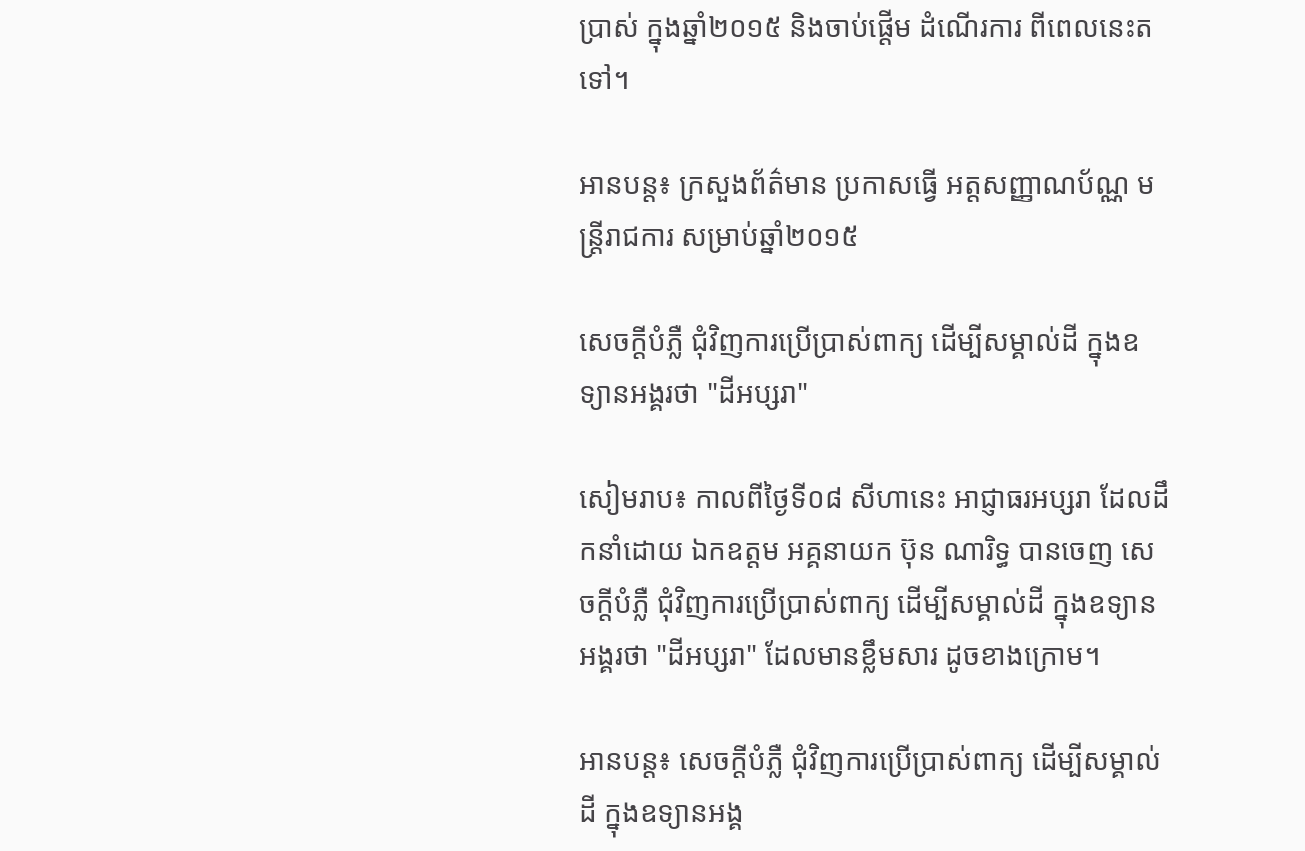ប្រាស់ ក្នុងឆ្នាំ២០១៥ និងចាប់ផ្ដើម ដំណើរការ ពីពេលនេះតទៅ។

អានបន្ត៖ ក្រសួងព័ត៌មាន ប្រកាសធ្វើ អត្តសញ្ញាណប័ណ្ណ មន្រ្តីរាជការ សម្រាប់ឆ្នាំ២០១៥

សេចក្តីបំភ្លឺ ជុំវិញការប្រើប្រាស់ពាក្យ ដើម្បីសម្គាល់ដី ក្នុងឧទ្យានអង្គរថា "ដីអប្សរា"

សៀមរាប៖ កាលពីថ្ងៃទី០៨ សីហានេះ អាជ្ញាធរអប្សរា ដែលដឹកនាំដោយ ឯកឧត្តម អគ្គនាយក ប៊ុន ណារិទ្ធ បានចេញ សេចក្តីបំភ្លឺ ជុំវិញការប្រើប្រាស់ពាក្យ ដើម្បីសម្គាល់ដី ក្នុងឧទ្យានអង្គរថា "ដីអប្សរា" ដែលមានខ្លឹមសារ ដូចខាងក្រោម។

អានបន្ត៖ សេចក្តីបំភ្លឺ ជុំវិញការប្រើប្រាស់ពាក្យ ដើម្បីសម្គាល់ដី ក្នុងឧទ្យានអង្គ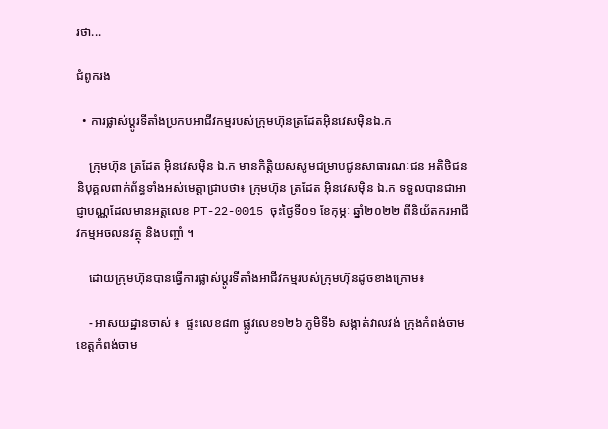រថា...

ជំពូករង

  • ការផ្លាស់ប្តូរទីតាំងប្រកបអាជីវកម្មរបស់ក្រុមហ៊ុនត្រដែតអុិនវេសម៉ិនឯ.ក

    ក្រុមហ៊ុន ត្រដែត អុិនវេសម៉ិន ឯ.ក មានកិត្តិយសសូមជម្រាបជូនសាធារណៈជន អតិថិជន និបុគ្គលពាក់ព័ន្ធទាំងអស់មេត្តាជ្រាបថា៖ ក្រុមហ៊ុន ត្រដែត អុិនវេសម៉ិន ឯ.ក ទទួលបានជាអាជ្ញាបណ្ណដែលមានអត្តលេខ PT-22-0015 ចុះថ្ងៃទី០១ ខែកុម្ភៈ ឆ្នាំ២០២២ ពីនិយ័តករអាជីវកម្មអចលនវត្ថុ និងបញ្ចាំ ។

    ដោយក្រុមហ៊ុនបានធ្វើការផ្លាស់ប្ដូរទីតាំងអាជីវកម្មរបស់ក្រុមហ៊ុនដូចខាងក្រោម៖

    - អាសយដ្ឋានចាស់ ៖  ផ្ទះលេខ៨៣ ផ្លូវលេខ១២៦ ភូមិទី៦ សង្កាត់វាលវង់ ក្រុងកំពង់ចាម ខេត្តកំពង់ចាម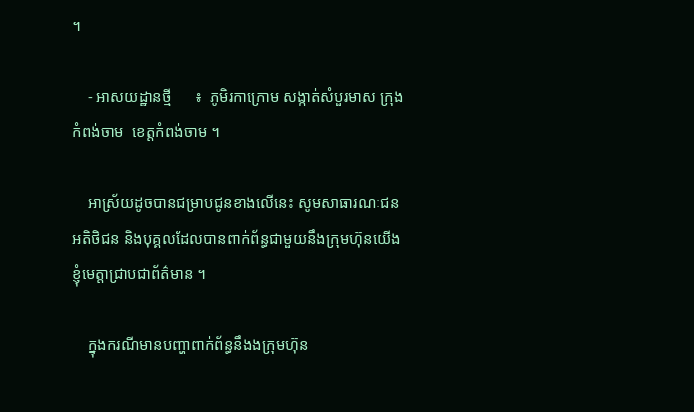។

    - អាសយដ្ឋានថ្មី      ៖  ភូមិរកាក្រោម សង្កាត់សំបួរមាស ក្រុងកំពង់ចាម  ខេត្តកំពង់ចាម ។

    អាស្រ័យដូចបានជម្រាបជូនខាងលើនេះ សូមសាធារណៈជន អតិថិជន និងបុគ្គលដែលបានពាក់ព័ន្ធជាមួយនឹងក្រុមហ៊ុនយើងខ្ញុំមេត្តាជ្រាបជាព័ត៌មាន ។

    ក្នុងករណីមានបញ្ហាពាក់ព័ន្ធនឹងងក្រុមហ៊ុន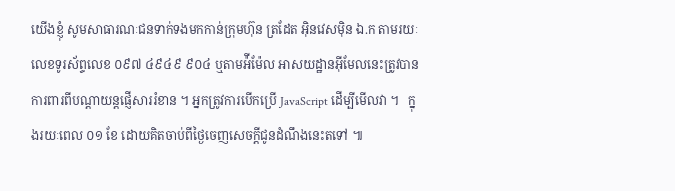យើងខ្ញុំ សូមសាធារណៈជនទាក់ទងមកកាន់ក្រុមហ៊ុន ត្រដែត អុិនវេសម៉ិន ឯ.ក តាមរយៈលេខទូរស័ព្ទលេខ ០៩៧ ៤៩៤៩ ៩០៤ ឬតាមអ៉ីម៉ែល អាសយដ្ឋានអ៊ីមែលនេះត្រូវបានការពារពីបណ្ដាយន្តផ្ញើសាររំខាន ។ អ្នកត្រូវការបើកប្រើ JavaScript ដើម្បីមើលវា ។   ក្នុងរយៈពេល ០១ ខែ ដោយគិតចាប់ពីថ្ងៃចេញសេចក្ដីជូនដំណឹងនេះតទៅ ៕